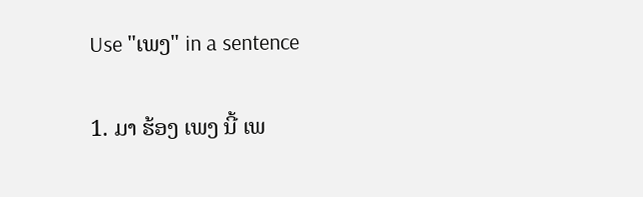Use "ເພງ" in a sentence

1. ມາ ຮ້ອງ ເພງ ນີ້ ເພ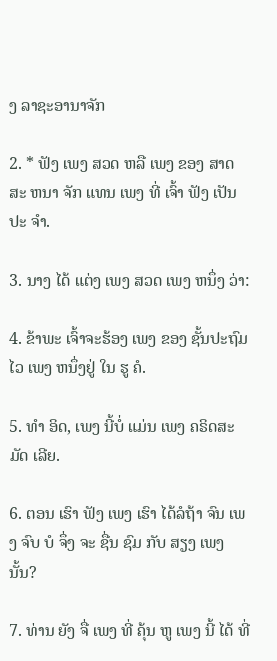ງ ລາຊະອານາຈັກ

2. * ຟັງ ເພງ ສວດ ຫລື ເພງ ຂອງ ສາດ ສະ ຫນາ ຈັກ ແທນ ເພງ ທີ່ ເຈົ້າ ຟັງ ເປັນ ປະ ຈໍາ.

3. ນາງ ໄດ້ ແຕ່ງ ເພງ ສວດ ເພງ ຫນຶ່ງ ວ່າ:

4. ຂ້າພະ ເຈົ້າຈະຮ້ອງ ເພງ ຂອງ ຊັ້ນປະຖົມ ໄວ ເພງ ຫນຶ່ງຢູ່ ໃນ ຮູ ຄໍ.

5. ທໍາ ອິດ, ເພງ ນີ້ບໍ່ ແມ່ນ ເພງ ຄຣິດສະມັດ ເລີຍ.

6. ຕອນ ເຮົາ ຟັງ ເພງ ເຮົາ ໄດ້ລໍຖ້າ ຈົນ ເພງ ຈົບ ບໍ ຈຶ່ງ ຈະ ຊື່ນ ຊົມ ກັບ ສຽງ ເພງ ນັ້ນ?

7. ທ່ານ ຍັງ ຈື່ ເພງ ທີ່ ຄຸ້ນ ຫູ ເພງ ນີ້ ໄດ້ ທີ່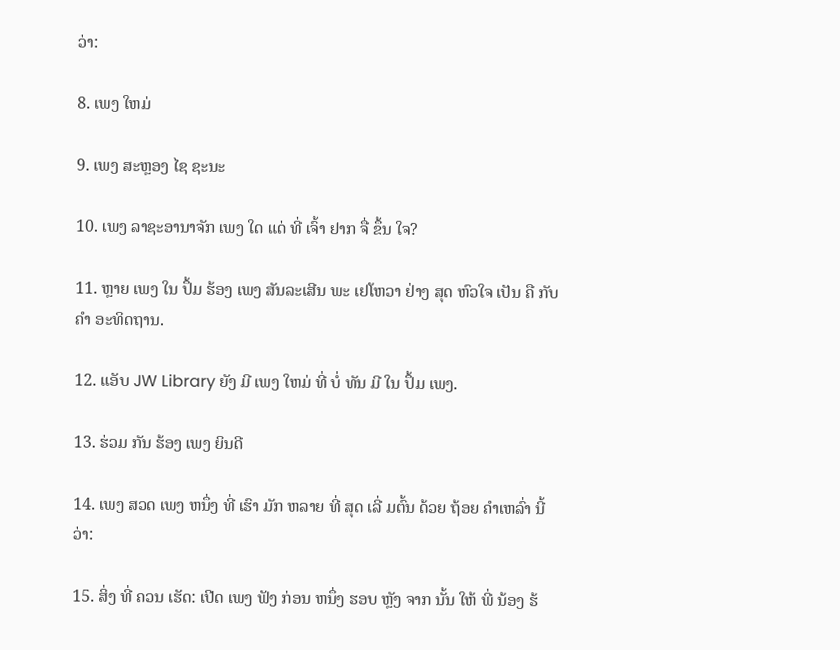ວ່າ:

8. ເພງ ໃຫມ່

9. ເພງ ສະຫຼອງ ໄຊ ຊະນະ

10. ເພງ ລາຊະອານາຈັກ ເພງ ໃດ ແດ່ ທີ່ ເຈົ້າ ຢາກ ຈື່ ຂຶ້ນ ໃຈ?

11. ຫຼາຍ ເພງ ໃນ ປຶ້ມ ຮ້ອງ ເພງ ສັນລະເສີນ ພະ ເຢໂຫວາ ຢ່າງ ສຸດ ຫົວໃຈ ເປັນ ຄື ກັບ ຄໍາ ອະທິດຖານ.

12. ແອັບ JW Library ຍັງ ມີ ເພງ ໃຫມ່ ທີ່ ບໍ່ ທັນ ມີ ໃນ ປຶ້ມ ເພງ.

13. ຮ່ວມ ກັນ ຮ້ອງ ເພງ ຍິນດີ

14. ເພງ ສວດ ເພງ ຫນຶ່ງ ທີ່ ເຮົາ ມັກ ຫລາຍ ທີ່ ສຸດ ເລີ່ ມຕົ້ນ ດ້ວຍ ຖ້ອຍ ຄໍາເຫລົ່າ ນີ້ວ່າ:

15. ສິ່ງ ທີ່ ຄວນ ເຮັດ: ເປີດ ເພງ ຟັງ ກ່ອນ ຫນຶ່ງ ຮອບ ຫຼັງ ຈາກ ນັ້ນ ໃຫ້ ພີ່ ນ້ອງ ຮ້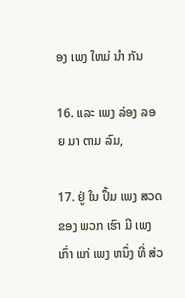ອງ ເພງ ໃຫມ່ ນໍາ ກັນ

16. ແລະ ເພງ ລ່ອງ ລອຍ ມາ ຕາມ ລົມ,

17. ຢູ່ ໃນ ປຶ້ມ ເພງ ສວດ ຂອງ ພວກ ເຮົາ ມີ ເພງ ເກົ່າ ແກ່ ເພງ ຫນຶ່ງ ທີ່ ສ່ວ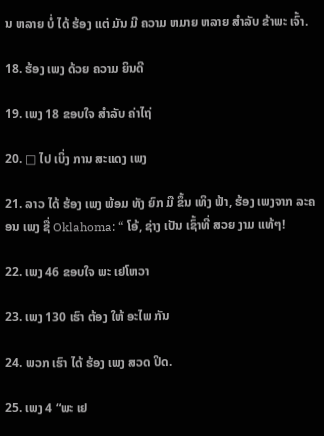ນ ຫລາຍ ບໍ່ ໄດ້ ຮ້ອງ ແຕ່ ມັນ ມີ ຄວາມ ຫມາຍ ຫລາຍ ສໍາລັບ ຂ້າພະ ເຈົ້າ.

18. ຮ້ອງ ເພງ ດ້ວຍ ຄວາມ ຍິນດີ

19. ເພງ 18 ຂອບໃຈ ສໍາລັບ ຄ່າໄຖ່

20. □ ໄປ ເບິ່ງ ການ ສະແດງ ເພງ

21. ລາວ ໄດ້ ຮ້ອງ ເພງ ພ້ອມ ທັງ ຍົກ ມື ຂຶ້ນ ເທິງ ຟ້າ, ຮ້ອງ ເພງຈາກ ລະຄອນ ເພງ ຊື່ Oklahoma: “ ໂອ້, ຊ່າງ ເປັນ ເຊົ້າທີ່ ສວຍ ງາມ ແທ້ໆ!

22. ເພງ 46 ຂອບໃຈ ພະ ເຢໂຫວາ

23. ເພງ 130 ເຮົາ ຕ້ອງ ໃຫ້ ອະໄພ ກັນ

24. ພວກ ເຮົາ ໄດ້ ຮ້ອງ ເພງ ສວດ ປິດ.

25. ເພງ 4 “ພະ ເຢ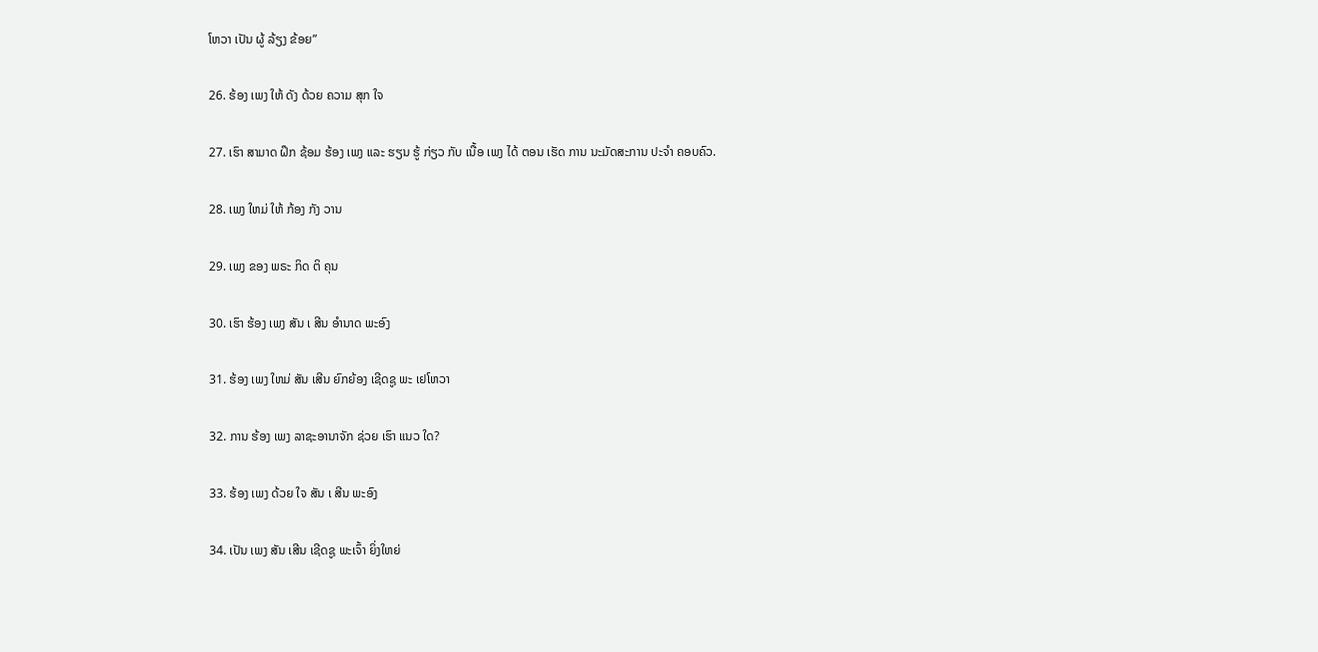ໂຫວາ ເປັນ ຜູ້ ລ້ຽງ ຂ້ອຍ”

26. ຮ້ອງ ເພງ ໃຫ້ ດັງ ດ້ວຍ ຄວາມ ສຸກ ໃຈ

27. ເຮົາ ສາມາດ ຝຶກ ຊ້ອມ ຮ້ອງ ເພງ ແລະ ຮຽນ ຮູ້ ກ່ຽວ ກັບ ເນື້ອ ເພງ ໄດ້ ຕອນ ເຮັດ ການ ນະມັດສະການ ປະຈໍາ ຄອບຄົວ.

28. ເພງ ໃຫມ່ ໃຫ້ ກ້ອງ ກັງ ວານ

29. ເພງ ຂອງ ພຣະ ກິດ ຕິ ຄຸນ

30. ເຮົາ ຮ້ອງ ເພງ ສັນ ເ ສີນ ອໍານາດ ພະອົງ

31. ຮ້ອງ ເພງ ໃຫມ່ ສັນ ເສີນ ຍົກຍ້ອງ ເຊີດຊູ ພະ ເຢໂຫວາ

32. ການ ຮ້ອງ ເພງ ລາຊະອານາຈັກ ຊ່ວຍ ເຮົາ ແນວ ໃດ?

33. ຮ້ອງ ເພງ ດ້ວຍ ໃຈ ສັນ ເ ສີນ ພະອົງ

34. ເປັນ ເພງ ສັນ ເສີນ ເຊີດຊູ ພະເຈົ້າ ຍິ່ງໃຫຍ່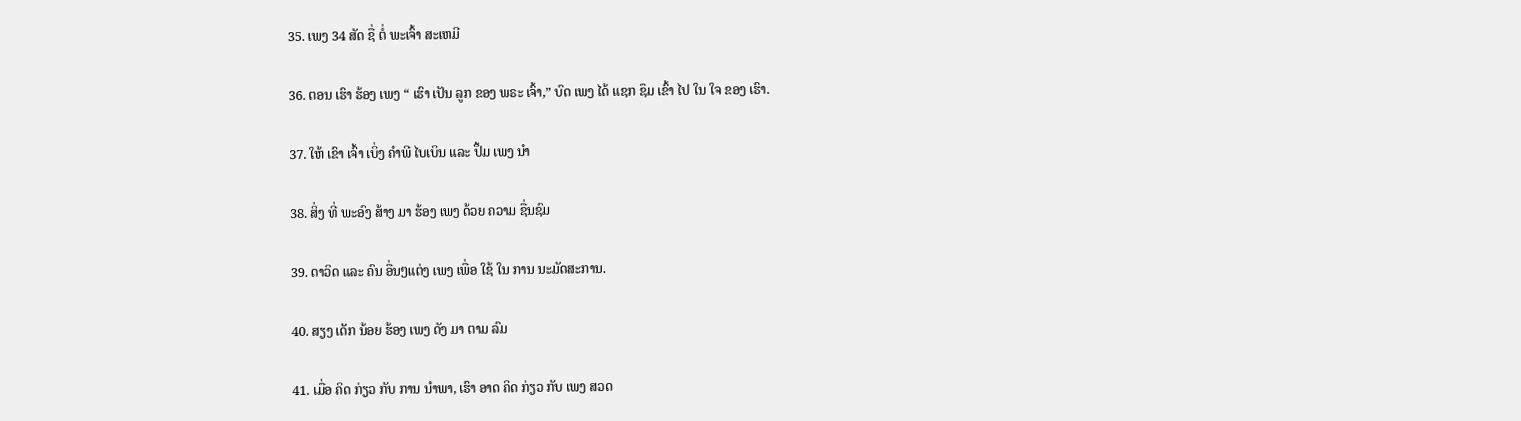35. ເພງ 34 ສັດ ຊື່ ຕໍ່ ພະເຈົ້າ ສະເຫມີ

36. ຕອນ ເຮົາ ຮ້ອງ ເພງ “ ເຮົາ ເປັນ ລູກ ຂອງ ພຣະ ເຈົ້າ,” ບົດ ເພງ ໄດ້ ແຊກ ຊຶມ ເຂົ້າ ໄປ ໃນ ໃຈ ຂອງ ເຮົາ.

37. ໃຫ້ ເຂົາ ເຈົ້າ ເບິ່ງ ຄໍາພີ ໄບເບິນ ແລະ ປຶ້ມ ເພງ ນໍາ

38. ສິ່ງ ທີ່ ພະອົງ ສ້າງ ມາ ຮ້ອງ ເພງ ດ້ວຍ ຄວາມ ຊື່ນຊົມ

39. ດາວິດ ແລະ ຄົນ ອື່ນໆແຕ່ງ ເພງ ເພື່ອ ໃຊ້ ໃນ ການ ນະມັດສະການ.

40. ສຽງ ເດັກ ນ້ອຍ ຮ້ອງ ເພງ ດັງ ມາ ຕາມ ລົມ

41. ເມື່ອ ຄິດ ກ່ຽວ ກັບ ການ ນໍາພາ, ເຮົາ ອາດ ຄິດ ກ່ຽວ ກັບ ເພງ ສວດ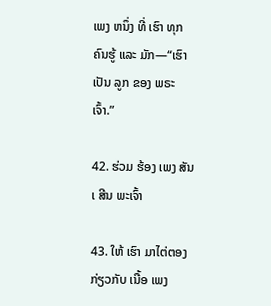ເພງ ຫນຶ່ງ ທີ່ ເຮົາ ທຸກ ຄົນຮູ້ ແລະ ມັກ—“ເຮົາ ເປັນ ລູກ ຂອງ ພຣະ ເຈົ້າ.”

42. ຮ່ວມ ຮ້ອງ ເພງ ສັນ ເ ສີນ ພະເຈົ້າ

43. ໃຫ້ ເຮົາ ມາໄຕ່ຕອງ ກ່ຽວກັບ ເນື້ອ ເພງ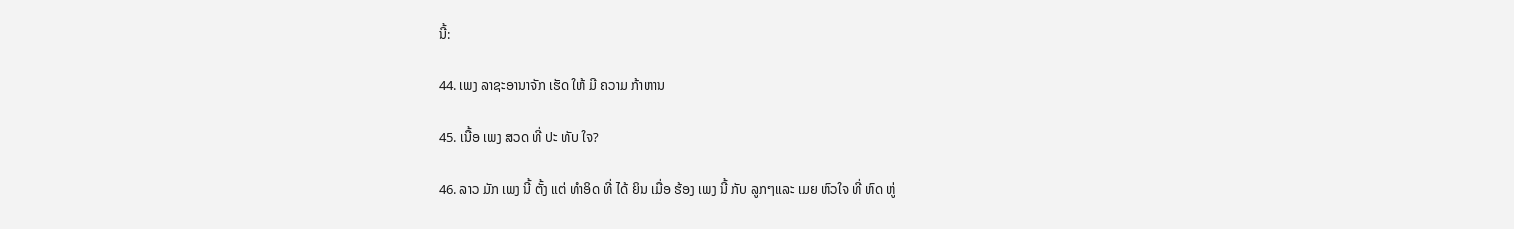ນີ້:

44. ເພງ ລາຊະອານາຈັກ ເຮັດ ໃຫ້ ມີ ຄວາມ ກ້າຫານ

45. ເນື້ອ ເພງ ສວດ ທີ່ ປະ ທັບ ໃຈ?

46. ລາວ ມັກ ເພງ ນີ້ ຕັ້ງ ແຕ່ ທໍາອິດ ທີ່ ໄດ້ ຍິນ ເມື່ອ ຮ້ອງ ເພງ ນີ້ ກັບ ລູກໆແລະ ເມຍ ຫົວໃຈ ທີ່ ຫົດ ຫູ່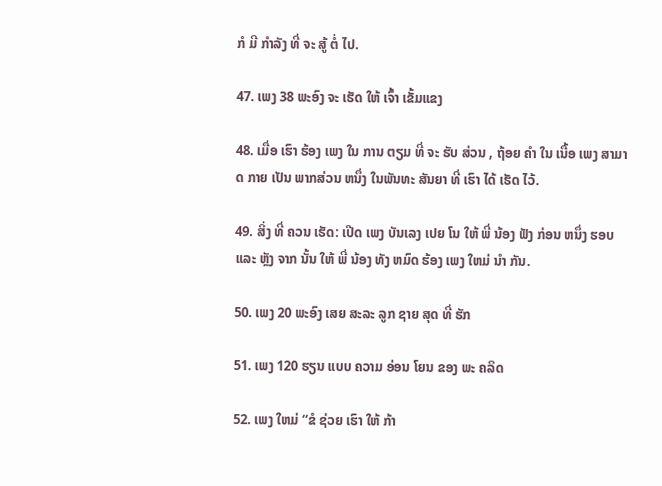ກໍ ມີ ກໍາລັງ ທີ່ ຈະ ສູ້ ຕໍ່ ໄປ.

47. ເພງ 38 ພະອົງ ຈະ ເຮັດ ໃຫ້ ເຈົ້າ ເຂັ້ມແຂງ

48. ເມື່ອ ເຮົາ ຮ້ອງ ເພງ ໃນ ການ ຕຽມ ທີ່ ຈະ ຮັບ ສ່ວນ , ຖ້ອຍ ຄໍາ ໃນ ເນື້ອ ເພງ ສາມາດ ກາຍ ເປັນ ພາກສ່ວນ ຫນຶ່ງ ໃນພັນທະ ສັນຍາ ທີ່ ເຮົາ ໄດ້ ເຮັດ ໄວ້.

49. ສິ່ງ ທີ່ ຄວນ ເຮັດ: ເປີດ ເພງ ບັນເລງ ເປຍ ໂນ ໃຫ້ ພີ່ ນ້ອງ ຟັງ ກ່ອນ ຫນຶ່ງ ຮອບ ແລະ ຫຼັງ ຈາກ ນັ້ນ ໃຫ້ ພີ່ ນ້ອງ ທັງ ຫມົດ ຮ້ອງ ເພງ ໃຫມ່ ນໍາ ກັນ.

50. ເພງ 20 ພະອົງ ເສຍ ສະລະ ລູກ ຊາຍ ສຸດ ທີ່ ຮັກ

51. ເພງ 120 ຮຽນ ແບບ ຄວາມ ອ່ອນ ໂຍນ ຂອງ ພະ ຄລິດ

52. ເພງ ໃຫມ່ “ຂໍ ຊ່ວຍ ເຮົາ ໃຫ້ ກ້າ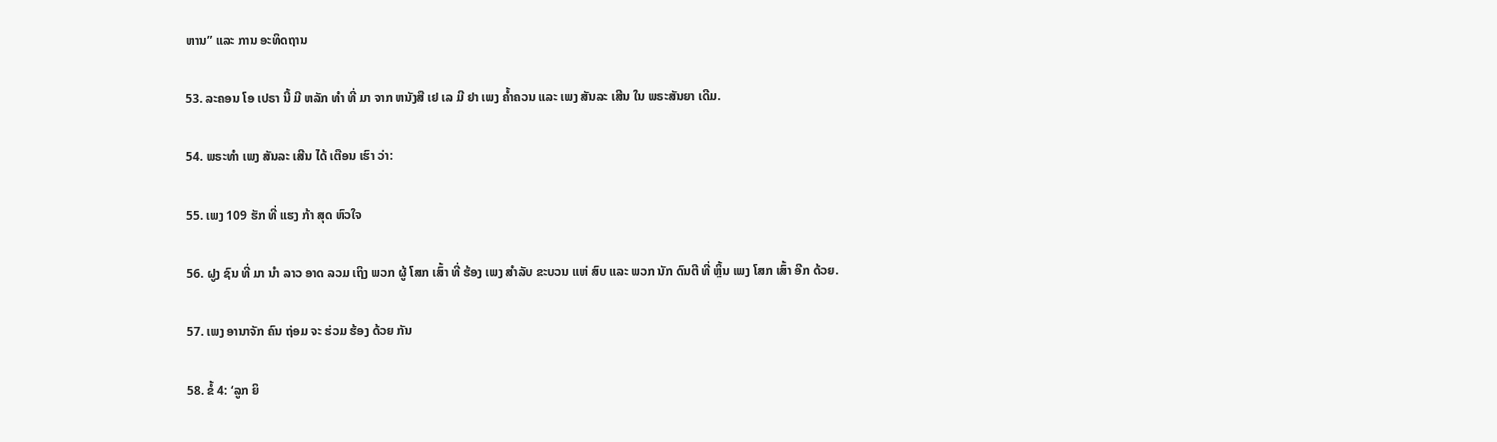ຫານ” ແລະ ການ ອະທິດຖານ

53. ລະຄອນ ໂອ ເປຣາ ນີ້ ມີ ຫລັກ ທໍາ ທີ່ ມາ ຈາກ ຫນັງສື ເຢ ເລ ມີ ຢາ ເພງ ຄ້ຳຄວນ ແລະ ເພງ ສັນລະ ເສີນ ໃນ ພຣະສັນຍາ ເດີມ.

54. ພຣະທໍາ ເພງ ສັນລະ ເສີນ ໄດ້ ເຕືອນ ເຮົາ ວ່າ:

55. ເພງ 109 ຮັກ ທີ່ ແຮງ ກ້າ ສຸດ ຫົວໃຈ

56. ຝູງ ຊົນ ທີ່ ມາ ນໍາ ລາວ ອາດ ລວມ ເຖິງ ພວກ ຜູ້ ໂສກ ເສົ້າ ທີ່ ຮ້ອງ ເພງ ສໍາລັບ ຂະບວນ ແຫ່ ສົບ ແລະ ພວກ ນັກ ດົນຕີ ທີ່ ຫຼິ້ນ ເພງ ໂສກ ເສົ້າ ອີກ ດ້ວຍ.

57. ເພງ ອານາຈັກ ຄົນ ຖ່ອມ ຈະ ຮ່ວມ ຮ້ອງ ດ້ວຍ ກັນ

58. ຂໍ້ 4: ‘ລູກ ຍິ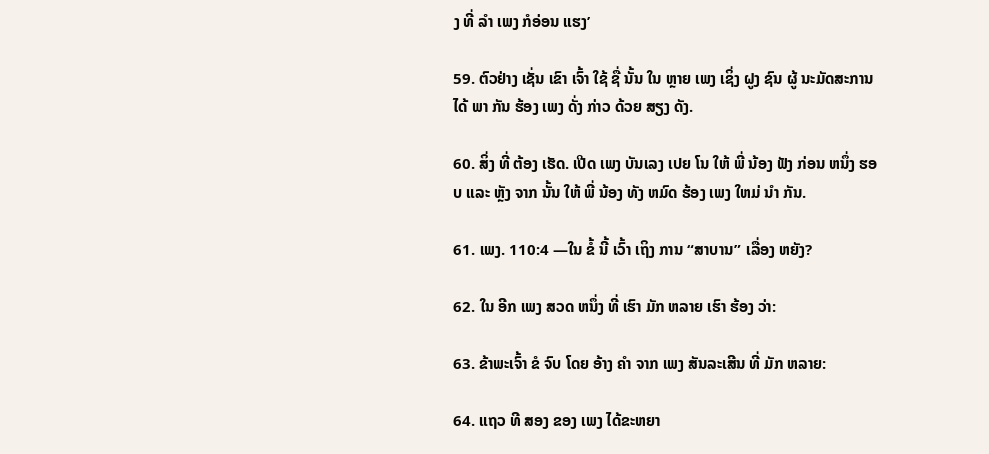ງ ທີ່ ລໍາ ເພງ ກໍອ່ອນ ແຮງ’

59. ຕົວຢ່າງ ເຊັ່ນ ເຂົາ ເຈົ້າ ໃຊ້ ຊື່ ນັ້ນ ໃນ ຫຼາຍ ເພງ ເຊິ່ງ ຝູງ ຊົນ ຜູ້ ນະມັດສະການ ໄດ້ ພາ ກັນ ຮ້ອງ ເພງ ດັ່ງ ກ່າວ ດ້ວຍ ສຽງ ດັງ.

60. ສິ່ງ ທີ່ ຕ້ອງ ເຮັດ. ເປີດ ເພງ ບັນເລງ ເປຍ ໂນ ໃຫ້ ພີ່ ນ້ອງ ຟັງ ກ່ອນ ຫນຶ່ງ ຮອບ ແລະ ຫຼັງ ຈາກ ນັ້ນ ໃຫ້ ພີ່ ນ້ອງ ທັງ ຫມົດ ຮ້ອງ ເພງ ໃຫມ່ ນໍາ ກັນ.

61. ເພງ. 110:4 —ໃນ ຂໍ້ ນີ້ ເວົ້າ ເຖິງ ການ “ສາບານ” ເລື່ອງ ຫຍັງ?

62. ໃນ ອີກ ເພງ ສວດ ຫນຶ່ງ ທີ່ ເຮົາ ມັກ ຫລາຍ ເຮົາ ຮ້ອງ ວ່າ:

63. ຂ້າພະເຈົ້າ ຂໍ ຈົບ ໂດຍ ອ້າງ ຄໍາ ຈາກ ເພງ ສັນລະເສີນ ທີ່ ມັກ ຫລາຍ:

64. ແຖວ ທີ ສອງ ຂອງ ເພງ ໄດ້ຂະຫຍາ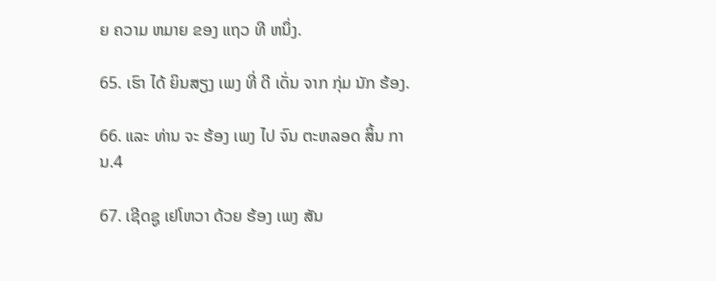ຍ ຄວາມ ຫມາຍ ຂອງ ແຖວ ທີ ຫນຶ່ງ.

65. ເຮົາ ໄດ້ ຍິນສຽງ ເພງ ທີ່ ດີ ເດັ່ນ ຈາກ ກຸ່ມ ນັກ ຮ້ອງ.

66. ແລະ ທ່ານ ຈະ ຮ້ອງ ເພງ ໄປ ຈົນ ຕະຫລອດ ສິ້ນ ການ.4

67. ເຊີດຊູ ເຢໂຫວາ ດ້ວຍ ຮ້ອງ ເພງ ສັນ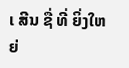ເ ສີນ ຊື່ ທີ່ ຍິ່ງໃຫຍ່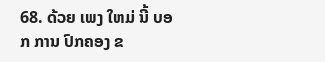68. ດ້ວຍ ເພງ ໃຫມ່ ນີ້ ບອກ ການ ປົກຄອງ ຂ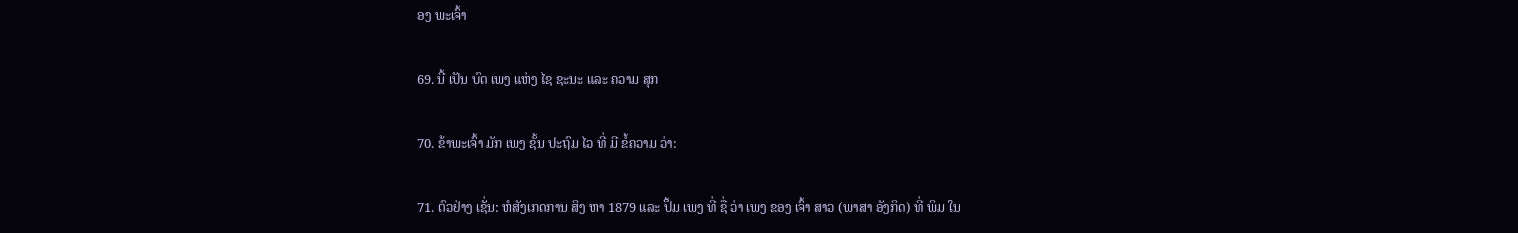ອງ ພະເຈົ້າ

69. ນີ້ ເປັນ ບົດ ເພງ ແຫ່ງ ໄຊ ຊະນະ ແລະ ຄວາມ ສຸກ

70. ຂ້າພະເຈົ້າ ມັກ ເພງ ຊັ້ນ ປະຖົມ ໄວ ທີ່ ມີ ຂໍ້ຄວາມ ວ່າ:

71. ຕົວຢ່າງ ເຊັ່ນ: ຫໍສັງເກດການ ສິງ ຫາ 1879 ແລະ ປຶ້ມ ເພງ ທີ່ ຊື່ ວ່າ ເພງ ຂອງ ເຈົ້າ ສາວ (ພາສາ ອັງກິດ) ທີ່ ພິມ ໃນ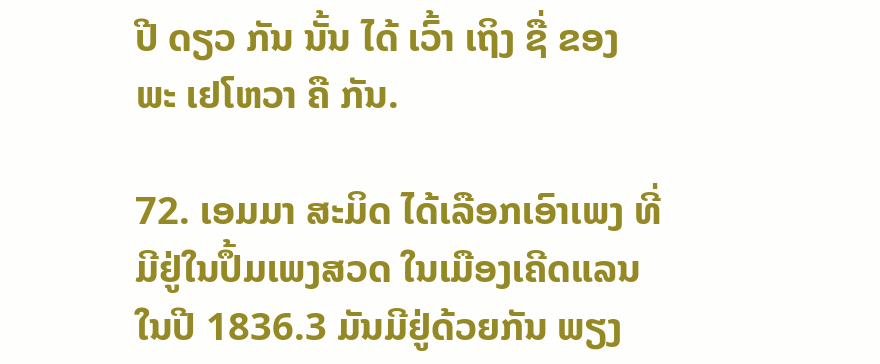ປີ ດຽວ ກັນ ນັ້ນ ໄດ້ ເວົ້າ ເຖິງ ຊື່ ຂອງ ພະ ເຢໂຫວາ ຄື ກັນ.

72. ເອມມາ ສະມິດ ໄດ້ເລືອກເອົາເພງ ທີ່ມີຢູ່ໃນປຶ້ມເພງສວດ ໃນເມືອງເຄີດແລນ ໃນປີ 1836.3 ມັນມີຢູ່ດ້ວຍກັນ ພຽງ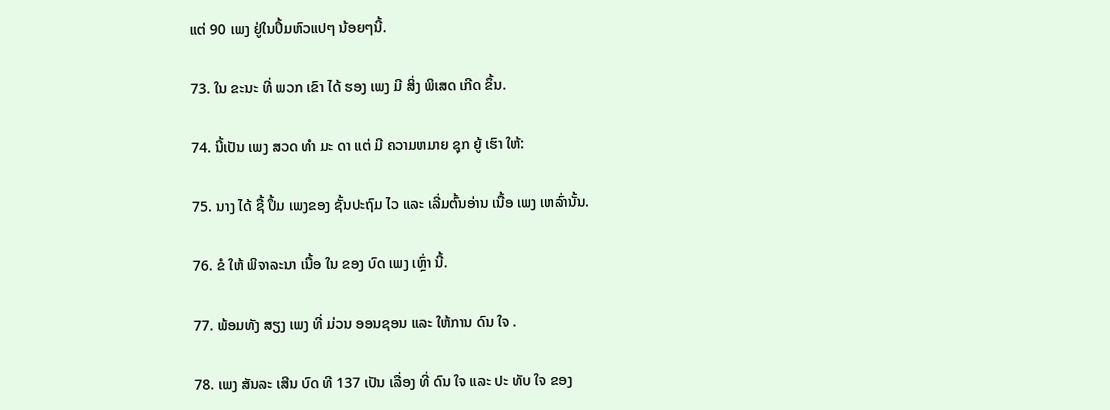ແຕ່ 90 ເພງ ຢູ່ໃນປຶ້ມຫົວແປໆ ນ້ອຍໆນີ້.

73. ໃນ ຂະນະ ທີ່ ພວກ ເຂົາ ໄດ້ ຮອງ ເພງ ມີ ສິ່ງ ພິເສດ ເກີດ ຂຶ້ນ.

74. ນີ້ເປັນ ເພງ ສວດ ທໍາ ມະ ດາ ແຕ່ ມີ ຄວາມຫມາຍ ຊຸກ ຍູ້ ເຮົາ ໃຫ້:

75. ນາງ ໄດ້ ຊື້ ປຶ້ມ ເພງຂອງ ຊັ້ນປະຖົມ ໄວ ແລະ ເລີ່ມຕົ້ນອ່ານ ເນື້ອ ເພງ ເຫລົ່ານັ້ນ.

76. ຂໍ ໃຫ້ ພິຈາລະນາ ເນື້ອ ໃນ ຂອງ ບົດ ເພງ ເຫຼົ່າ ນີ້.

77. ພ້ອມທັງ ສຽງ ເພງ ທີ່ ມ່ວນ ອອນຊອນ ແລະ ໃຫ້ການ ດົນ ໃຈ .

78. ເພງ ສັນລະ ເສີນ ບົດ ທີ 137 ເປັນ ເລື່ອງ ທີ່ ດົນ ໃຈ ແລະ ປະ ທັບ ໃຈ ຂອງ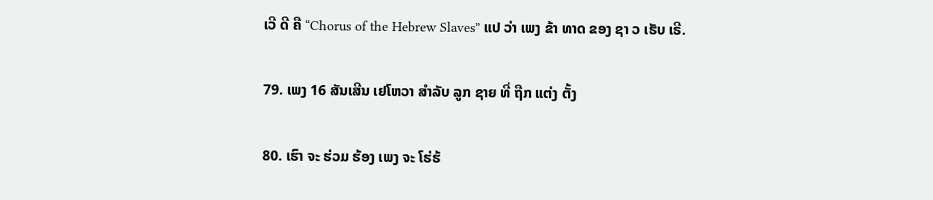ເວີ ດີ ຄື “Chorus of the Hebrew Slaves” ແປ ວ່າ ເພງ ຂ້າ ທາດ ຂອງ ຊາ ວ ເຮັບ ເຣີ.

79. ເພງ 16 ສັນເສີນ ເຢໂຫວາ ສໍາລັບ ລູກ ຊາຍ ທີ່ ຖືກ ແຕ່ງ ຕັ້ງ

80. ເຮົາ ຈະ ຮ່ວມ ຮ້ອງ ເພງ ຈະ ໂຮ່ຮ້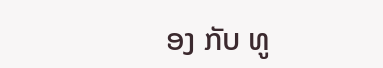ອງ ກັບ ທູ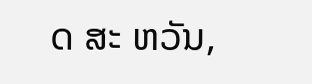ດ ສະ ຫວັນ,